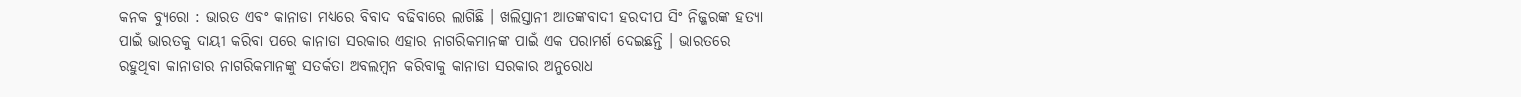କନକ ବ୍ୟୁରୋ : ଭାରତ ଏବଂ କାନାଡା ମଧ୍ୟରେ ବିବାଦ ବଢିବାରେ ଲାଗିଛି । ଖଲିସ୍ତାନୀ ଆତଙ୍କବାଦୀ ହରଦୀପ ସିଂ ନିଜ୍ଜରଙ୍କ ହତ୍ୟା ପାଇଁ ଭାରତକୁ ଦାୟୀ କରିବା ପରେ କାନାଡା ସରକାର ଏହାର ନାଗରିକମାନଙ୍କ ପାଇଁ ଏକ ପରାମର୍ଶ ଦେଇଛନ୍ତି । ଭାରତରେ ରହୁଥିବା କାନାଡାର ନାଗରିକମାନଙ୍କୁ ସତର୍କତା ଅବଲମ୍ବନ କରିବାକୁ କାନାଡା ସରକାର ଅନୁରୋଧ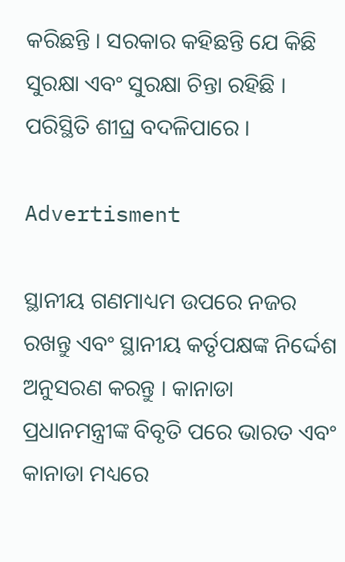କରିଛନ୍ତି । ସରକାର କହିଛନ୍ତି ଯେ କିଛି ସୁରକ୍ଷା ଏବଂ ସୁରକ୍ଷା ଚିନ୍ତା ରହିଛି । ପରିସ୍ଥିତି ଶୀଘ୍ର ବଦଳିପାରେ ।

Advertisment

ସ୍ଥାନୀୟ ଗଣମାଧ୍ୟମ ଉପରେ ନଜର ରଖନ୍ତୁ ଏବଂ ସ୍ଥାନୀୟ କର୍ତୃପକ୍ଷଙ୍କ ନିର୍ଦ୍ଦେଶ ଅନୁସରଣ କରନ୍ତୁ । କାନାଡା ପ୍ରଧାନମନ୍ତ୍ରୀଙ୍କ ବିବୃତି ପରେ ଭାରତ ଏବଂ କାନାଡା ମଧ୍ୟରେ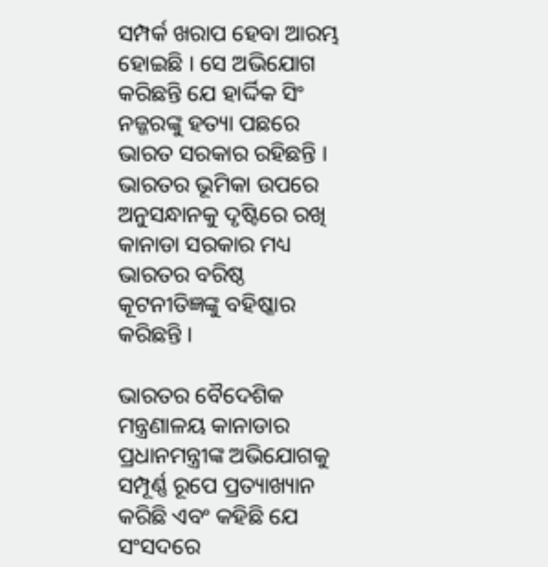ସମ୍ପର୍କ ଖରାପ ହେବା ଆରମ୍ଭ ହୋଇଛି । ସେ ଅଭିଯୋଗ କରିଛନ୍ତି ଯେ ହାର୍ଦ୍ଦିକ ସିଂ ନଜ୍ଜରଙ୍କୁ ହତ୍ୟା ପଛରେ ଭାରତ ସରକାର ରହିଛନ୍ତି । ଭାରତର ଭୂମିକା ଉପରେ ଅନୁସନ୍ଧାନକୁ ଦୃଷ୍ଟିରେ ରଖି କାନାଡା ସରକାର ମଧ୍ୟ ଭାରତର ବରିଷ୍ଠ କୂଟନୀତିଜ୍ଞଙ୍କୁ ବହିଷ୍କାର କରିଛନ୍ତି ।

ଭାରତର ବୈଦେଶିକ ମନ୍ତ୍ରଣାଳୟ କାନାଡାର ପ୍ରଧାନମନ୍ତ୍ରୀଙ୍କ ଅଭିଯୋଗକୁ ସମ୍ପୂର୍ଣ୍ଣ ରୂପେ ପ୍ରତ୍ୟାଖ୍ୟାନ କରିଛି ଏବଂ କହିଛି ଯେ ସଂସଦରେ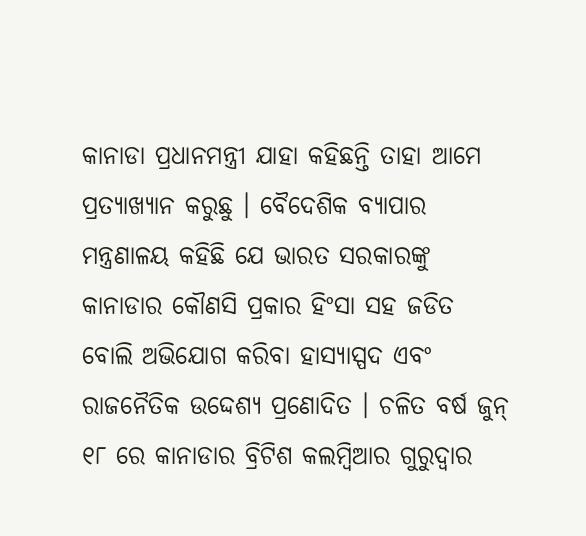କାନାଡା ପ୍ରଧାନମନ୍ତ୍ରୀ ଯାହା କହିଛନ୍ତି ତାହା ଆମେ ପ୍ରତ୍ୟାଖ୍ୟାନ କରୁଛୁ । ବୈଦେଶିକ ବ୍ୟାପାର ମନ୍ତ୍ରଣାଳୟ କହିଛି ଯେ ଭାରତ ସରକାରଙ୍କୁ କାନାଡାର କୌଣସି ପ୍ରକାର ହିଂସା ସହ ଜଡିତ ବୋଲି ଅଭିଯୋଗ କରିବା ହାସ୍ୟାସ୍ପଦ ଏବଂ ରାଜନୈତିକ ଉଦ୍ଦେଶ୍ୟ ପ୍ରଣୋଦିତ । ଚଳିତ ବର୍ଷ ଜୁନ୍ ୧୮ ରେ କାନାଡାର ବ୍ରିଟିଶ କଲମ୍ବିଆର ଗୁରୁଦ୍ୱାର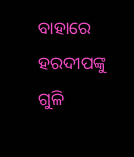ବାହାରେ ହରଦୀପଙ୍କୁ ଗୁଳି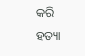କରି ହତ୍ୟା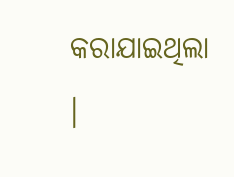କରାଯାଇଥିଲା ।